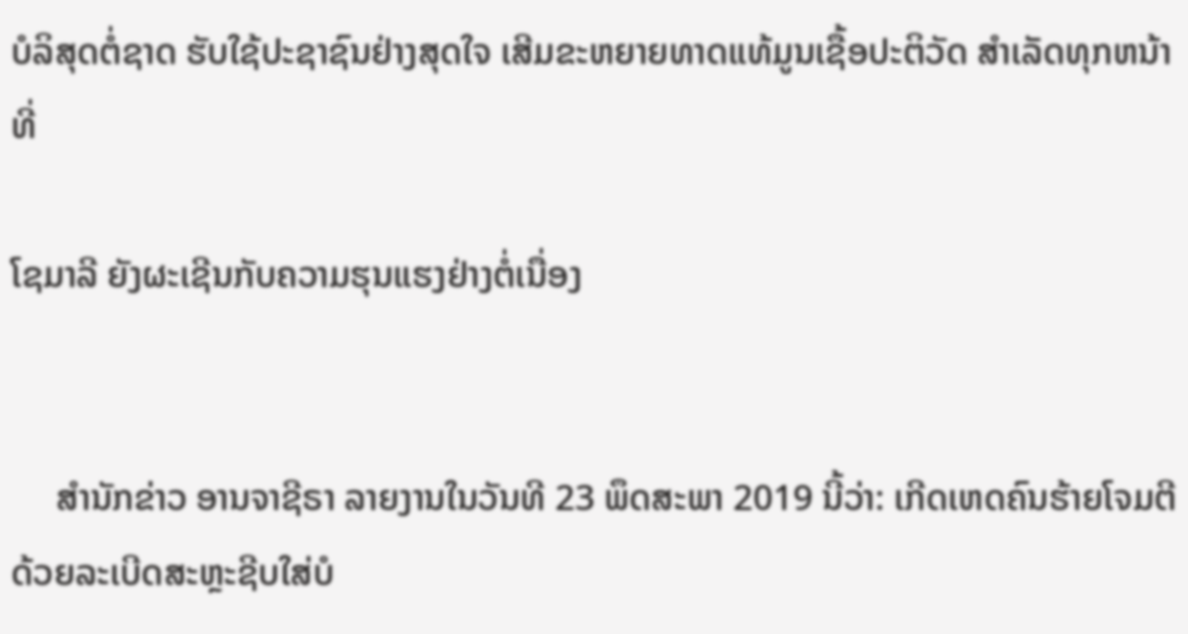ບໍລິສຸດຕໍ່ຊາດ ຮັບໃຊ້ປະຊາຊົນຢ່າງສຸດໃຈ ເສີມຂະຫຍາຍທາດແທ້ມູນເຊື້ອປະຕິວັດ ສໍາເລັດທຸກຫນ້າທີ່

ໂຊມາລີ ຍັງຜະເຊີນກັບຄວາມຮຸນແຮງຢ່າງຕໍ່ເນື່ອງ


     ສຳນັກຂ່າວ ອານຈາຊີຣາ ລາຍງານໃນວັນທີ 23 ພຶດສະພາ 2019 ນີ້ວ່າ: ເກີດເຫດຄົນຮ້າຍໂຈມຕີດ້ວຍລະເບີດສະຫຼະຊີບໃສ່ບໍ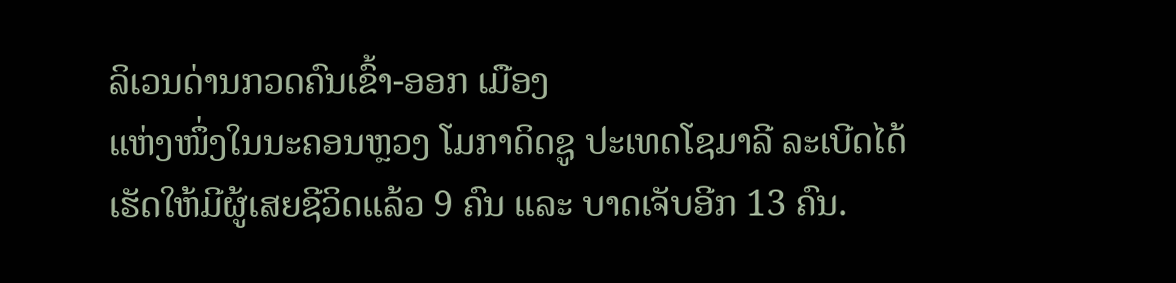ລິເວນດ່ານກວດຄົນເຂົ້າ-ອອກ ເມືອງ
ແຫ່ງໜຶ່ງໃນນະຄອນຫຼວງ ໂມກາດິດຊູ ປະເທດໂຊມາລີ ລະເບີດໄດ້ເຮັດໃຫ້ມີຜູ້ເສຍຊີວິດແລ້ວ 9 ຄົນ ແລະ ບາດເຈັບອີກ 13 ຄົນ.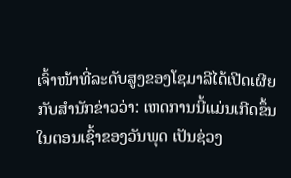ເຈົ້າໜ້າທີ່ລະດັບສູງຂອງໂຊມາລີໄດ້ເປີດເຜີຍກັບສຳນັກຂ່າວວ່າ: ເຫດການນີ້ແມ່ນເກີດຂຶ້ນໃນຕອນເຊົ້າຂອງວັນພຸດ ເປັນຊ່ວງ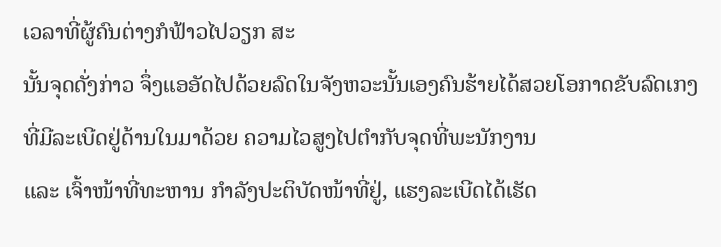ເວລາທີ່ຜູ້ຄົນຕ່າງກໍຟ້າວໄປວຽກ ສະ
ນັ້ນຈຸດດັ່ງກ່າວ ຈຶ່ງແອອັດໄປດ້ວຍລົດໃນຈັງຫວະນັ້ນເອງຄົນຮ້າຍໄດ້ສວຍໂອກາດຂັບລົດເກງ ທີ່ມີລະເບີດຢູ່ດ້ານໃນມາດ້ວຍ ຄວາມໄວສູງໄປຕຳກັບຈຸດທີ່ພະນັກງານ
ແລະ ເຈົ້າໜ້າທີ່ທະຫານ ກຳລັງປະຕິບັດໜ້າທີ່ຢູ່, ແຮງລະເບີດໄດ້ເຮັດ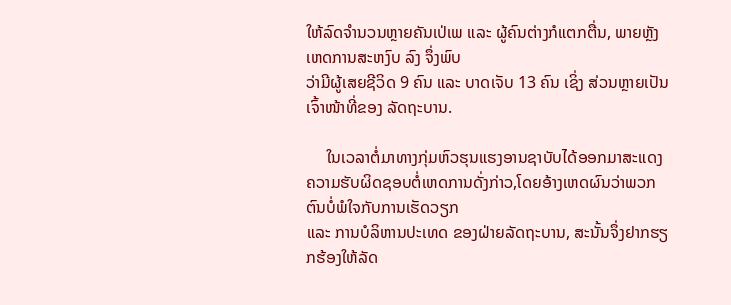ໃຫ້ລົດຈຳນວນຫຼາຍຄັນເປ່ເພ ແລະ ຜູ້ຄົນຕ່າງກໍແຕກຕື່ນ, ພາຍຫຼັງເຫດການສະຫງົບ ລົງ ຈຶ່ງພົບ
ວ່າມີຜູ້ເສຍຊີວິດ 9 ຄົນ ແລະ ບາດເຈັບ 13 ຄົນ ເຊິ່ງ ສ່ວນຫຼາຍເປັນເຈົ້າໜ້າທີ່ຂອງ ລັດຖະບານ.

     ໃນເວລາຕໍ່ມາທາງກຸ່ມຫົວຮຸນແຮງອານຊາບັບໄດ້ອອກມາສະແດງຄວາມຮັບຜິດຊອບຕໍ່ເຫດການດັ່ງກ່າວ,ໂດຍອ້າງເຫດຜົນວ່າພວກຕົນບໍ່ພໍໃຈກັບການເຮັດວຽກ
ແລະ ການບໍລິຫານປະເທດ ຂອງຝ່າຍລັດຖະບານ, ສະນັ້ນຈຶ່ງຢາກຮຽກຮ້ອງໃຫ້ລັດ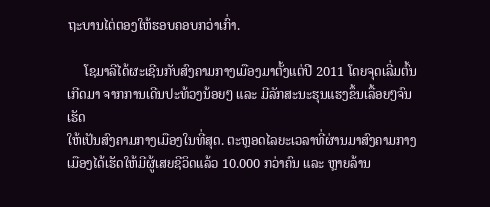ຖະບານໄຕ່ຕອງໃຫ້ຮອບຄອບກວ່າເກົ່າ.

     ໂຊມາລີໄດ້ຜະເຊີນກັບສົງຄາມກາງເມືອງມາຕັ້ງແຕ່ປີ 2011 ໂດຍຈຸດເລີ່ມຕົ້ນເກີດມາ ຈາກການເດີນປະທ້ວງນ້ອຍໆ ແລະ ມີລັກສະນະຮຸນແຮງຂຶ້ນເລື້ອຍໆຈົນເຮັດ
ໃຫ້ເປັນສົງຄາມກາງເມືອງໃນທີ່ສຸດ. ຕະຫຼອດໄລຍະເວລາທີ່ຜ່ານມາສົງຄາມກາງເມືອງໄດ້ເຮັດໃຫ້ມີຜູ້ເສຍຊີວິດແລ້ວ 10.000 ກວ່າຄົນ ແລະ ຫຼາຍລ້ານ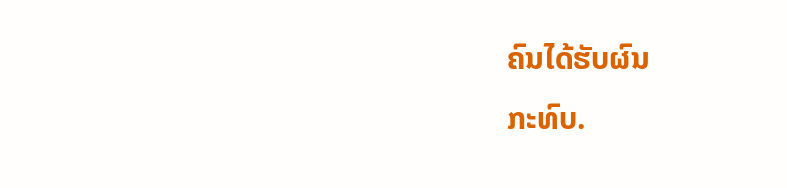ຄົນໄດ້ຮັບຜົນ
ກະທົບ.